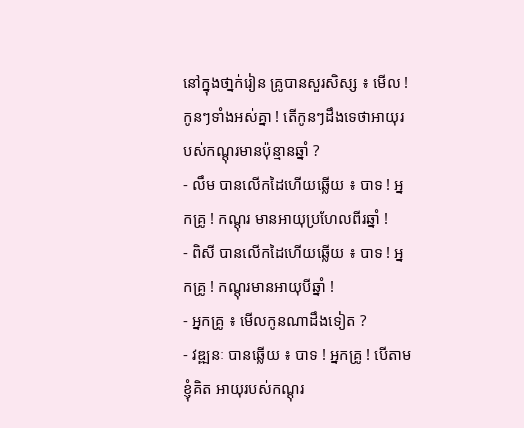នៅក្នុងថា្នក់រៀន គ្រូបានសួរសិស្ស ៖ មើល ! កូនៗទាំងអស់គ្នា ! តើកូនៗដឹងទេថាអាយុរបស់កណ្ដុរមានប៉ុន្មានឆ្នាំ ?
- លឹម បានលើកដៃហើយឆ្លើយ ៖ បាទ ! អ្នកគ្រូ ! កណ្ដុរ មានអាយុប្រហែលពីរឆ្នាំ !
- ពិសី បានលើកដៃហើយឆ្លើយ ៖ បាទ ! អ្នកគ្រូ ! កណ្ដុរមានអាយុបីឆ្នាំ !
- អ្នកគ្រូ ៖ មើលកូនណាដឹងទៀត ?
- វឌ្ឍនៈ បានឆ្លើយ ៖ បាទ ! អ្នកគ្រូ ! បើតាមខ្ញុំគិត អាយុរបស់កណ្ដុរ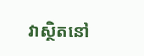វាស្ថិតនៅ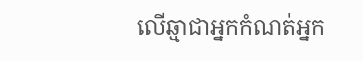លើឆ្មាជាអ្នកកំណត់អ្នក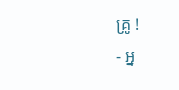គ្រូ !
- អ្ន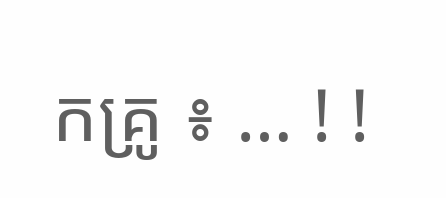កគ្រូ ៖ … ! !